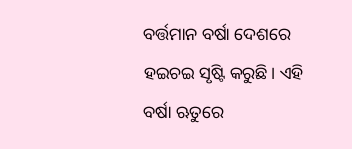ବର୍ତ୍ତମାନ ବର୍ଷା ଦେଶରେ ହଇଚଇ ସୃଷ୍ଟି କରୁଛି। ଏହି ବର୍ଷା ଋତୁରେ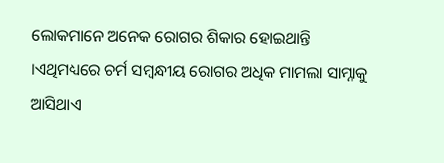ଲୋକମାନେ ଅନେକ ରୋଗର ଶିକାର ହୋଇଥାନ୍ତି ।ଏଥିମଧ୍ୟରେ ଚର୍ମ ସମ୍ବନ୍ଧୀୟ ରୋଗର ଅଧିକ ମାମଲା ସାମ୍ନାକୁ ଆସିଥାଏ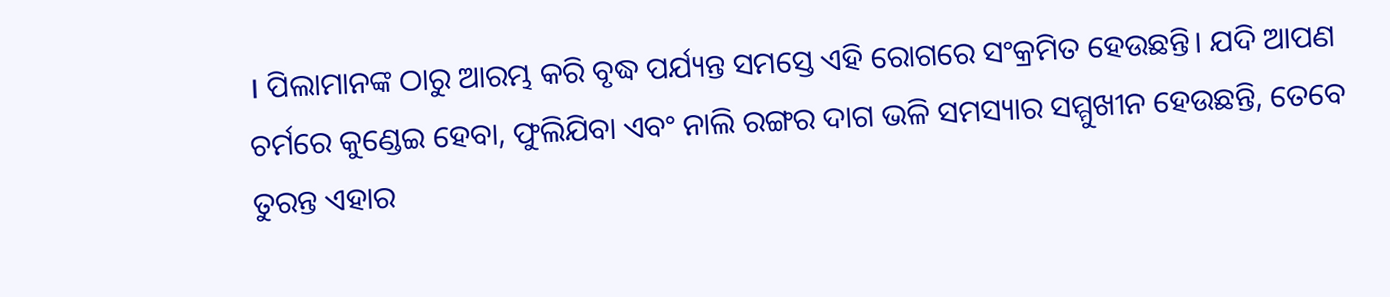। ପିଲାମାନଙ୍କ ଠାରୁ ଆରମ୍ଭ କରି ବୃଦ୍ଧ ପର୍ଯ୍ୟନ୍ତ ସମସ୍ତେ ଏହି ରୋଗରେ ସଂକ୍ରମିତ ହେଉଛନ୍ତି। ଯଦି ଆପଣ ଚର୍ମରେ କୁଣ୍ଡେଇ ହେବା, ଫୁଲିଯିବା ଏବଂ ନାଲି ରଙ୍ଗର ଦାଗ ଭଳି ସମସ୍ୟାର ସମ୍ମୁଖୀନ ହେଉଛନ୍ତି, ତେବେ ତୁରନ୍ତ ଏହାର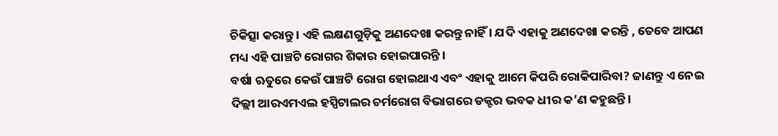ଚିକିତ୍ସା କରାନ୍ତୁ । ଏହି ଲକ୍ଷଣଗୁଡ଼ିକୁ ଅଣଦେଖା କରନ୍ତୁ ନାହିଁ । ଯଦି ଏହାକୁ ଅଣଦେଖା କରନ୍ତି , ତେବେ ଆପଣ ମଧ୍ୟ ଏହି ପାଞ୍ଚଟି ରୋଗର ଶିକାର ହୋଇପାରନ୍ତି ।
ବର୍ଷା ଋତୁରେ କେଉଁ ପାଞ୍ଚଟି ରୋଗ ହୋଇଥାଏ ଏବଂ ଏହାକୁ ଆମେ କିପରି ରୋକିପାରିବା? ଜାଣନ୍ତୁ ଏ ନେଇ ଦିଲ୍ଲୀ ଆରଏମଏଲ ହସ୍ପିଟାଲର ଚର୍ମରୋଗ ବିଭାଗରେ ଡକ୍ଟର ଭବକ ଧୀର କ’ଣ କହୁଛନ୍ତି ।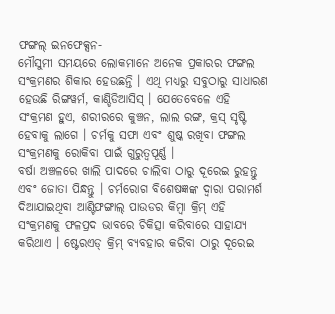ଫଙ୍ଗଲ୍ ଇନଫେକ୍ସନ-
ମୌସୁମୀ ସମୟରେ ଲୋକମାନେ ଅନେକ ପ୍ରକାରର ଫଙ୍ଗଲ ସଂକ୍ରମଣର ଶିକାର ହେଉଛନ୍ତି । ଏଥି ମଧ୍ୟରୁ ସବୁଠାରୁ ସାଧାରଣ ହେଉଛି ରିଙ୍ଗୱର୍ମ, କାଣ୍ଡିଡିଆସିସ୍ । ଯେତେବେଳେ ଏହି ସଂକ୍ରମଣ ହୁଏ, ଶରୀରରେ କୁଞ୍ଚନ, ଲାଲ ରଙ୍ଗ, କ୍ରସ୍ ସୃଷ୍ଟି ହେବାକୁ ଲାଗେ । ଚର୍ମକୁ ସଫା ଏବଂ ଶୁଷ୍କ ରଖିବା ଫଙ୍ଗଲ ସଂକ୍ରମଣକୁ ରୋକିବା ପାଇଁ ଗୁରୁତ୍ୱପୂର୍ଣ୍ଣ ।
ବର୍ଷା ଅଞ୍ଚଳରେ ଖାଲି ପାଦରେ ଚାଲିବା ଠାରୁ ଦୂରେଇ ରୁହନ୍ତୁ ଏବଂ ଜୋତା ପିନ୍ଧନ୍ତୁ । ଚର୍ମରୋଗ ବିଶେଷଜ୍ଞଙ୍କ ଦ୍ୱାରା ପରାମର୍ଶ ଦିଆଯାଇଥିବା ଆଣ୍ଟିଫଙ୍ଗାଲ୍ ପାଉଡର କିମ୍ବା କ୍ରିମ୍ ଏହି ସଂକ୍ରମଣକୁ ଫଳପ୍ରଦ ଭାବରେ ଚିକିତ୍ସା କରିବାରେ ସାହାଯ୍ୟ କରିଥାଏ । ଷ୍ଟେରଏଡ୍ କ୍ରିମ୍ ବ୍ୟବହାର କରିବା ଠାରୁ ଦୂରେଇ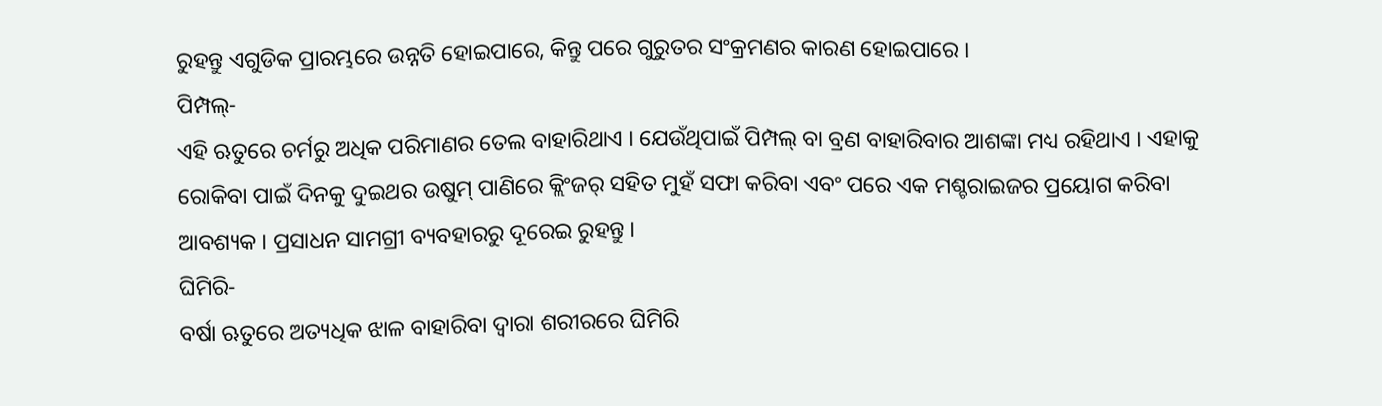ରୁହନ୍ତୁ ଏଗୁଡିକ ପ୍ରାରମ୍ଭରେ ଉନ୍ନତି ହୋଇପାରେ, କିନ୍ତୁ ପରେ ଗୁରୁତର ସଂକ୍ରମଣର କାରଣ ହୋଇପାରେ ।
ପିମ୍ପଲ୍-
ଏହି ଋତୁରେ ଚର୍ମରୁ ଅଧିକ ପରିମାଣର ତେଲ ବାହାରିଥାଏ । ଯେଉଁଥିପାଇଁ ପିମ୍ପଲ୍ ବା ବ୍ରଣ ବାହାରିବାର ଆଶଙ୍କା ମଧ୍ୟ ରହିଥାଏ । ଏହାକୁ ରୋକିବା ପାଇଁ ଦିନକୁ ଦୁଇଥର ଉଷୁମ୍ ପାଣିରେ କ୍ଲିଂଜର୍ ସହିତ ମୁହଁ ସଫା କରିବା ଏବଂ ପରେ ଏକ ମଶ୍ଚରାଇଜର ପ୍ରୟୋଗ କରିବା ଆବଶ୍ୟକ । ପ୍ରସାଧନ ସାମଗ୍ରୀ ବ୍ୟବହାରରୁ ଦୂରେଇ ରୁହନ୍ତୁ ।
ଘିମିରି-
ବର୍ଷା ଋତୁରେ ଅତ୍ୟଧିକ ଝାଳ ବାହାରିବା ଦ୍ୱାରା ଶରୀରରେ ଘିମିରି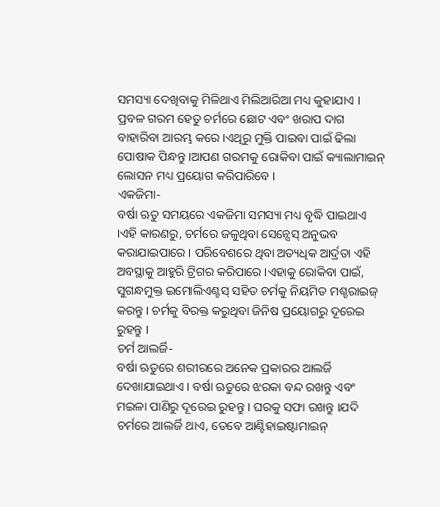ସମସ୍ୟା ଦେଖିବାକୁ ମିଳିଥାଏ ମିଲିଆରିଆ ମଧ୍ୟ କୁହାଯାଏ । ପ୍ରବଳ ଗରମ ହେତୁ ଚର୍ମରେ ଛୋଟ ଏବଂ ଖରାପ ଦାଗ ବାହାରିବା ଆରମ୍ଭ କରେ ।ଏଥିରୁ ମୁକ୍ତି ପାଇବା ପାଇଁ ଢିଲା ପୋଷାକ ପିନ୍ଧନ୍ତୁ ।ଆପଣ ଗରମକୁ ରୋକିବା ପାଇଁ କ୍ୟାଲାମାଇନ୍ ଲୋସନ ମଧ୍ୟ ପ୍ରୟୋଗ କରିପାରିବେ ।
ଏକଜିମା-
ବର୍ଷା ଋତୁ ସମୟରେ ଏକଜିମା ସମସ୍ୟା ମଧ୍ୟ ବୃଦ୍ଧି ପାଇଥାଏ ।ଏହି କାରଣରୁ, ଚର୍ମରେ ଜଳୁଥିବା ସେନ୍ସେସ୍ ଅନୁଭବ କରାଯାଇପାରେ । ପରିବେଶରେ ଥିବା ଅତ୍ୟଧିକ ଆର୍ଦ୍ରତା ଏହି ଅବସ୍ଥାକୁ ଆହୁରି ଟ୍ରିଗର କରିପାରେ ।ଏହାକୁ ରୋକିବା ପାଇଁ, ସୁଗନ୍ଧମୁକ୍ତ ଇମୋଲିଏଣ୍ଟସ୍ ସହିତ ଚର୍ମକୁ ନିୟମିତ ମଶ୍ଚରାଇଜ୍ କରନ୍ତୁ । ଚର୍ମକୁ ବିରକ୍ତ କରୁଥିବା ଜିନିଷ ପ୍ରୟୋଗରୁ ଦୂରେଇ ରୁହନ୍ତୁ ।
ଚର୍ମ ଆଲର୍ଜି-
ବର୍ଷା ଋତୁରେ ଶରୀରରେ ଅନେକ ପ୍ରକାରର ଆଲର୍ଜି ଦେଖାଯାଇଥାଏ । ବର୍ଷା ଋତୁରେ ଝରକା ବନ୍ଦ ରଖନ୍ତୁ ଏବଂ ମଇଳା ପାଣିରୁ ଦୂରେଇ ରୁହନ୍ତୁ । ଘରକୁ ସଫା ରଖନ୍ତୁ ।ଯଦି ଚର୍ମରେ ଆଲର୍ଜି ଥାଏ, ତେବେ ଆଣ୍ଟିହାଇଷ୍ଟାମାଇନ୍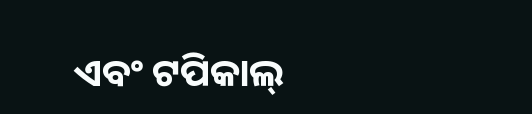ଏବଂ ଟପିକାଲ୍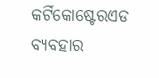କର୍ଟିକୋଷ୍ଟେରଏଡ ବ୍ୟବହାର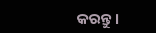କରନ୍ତୁ ।